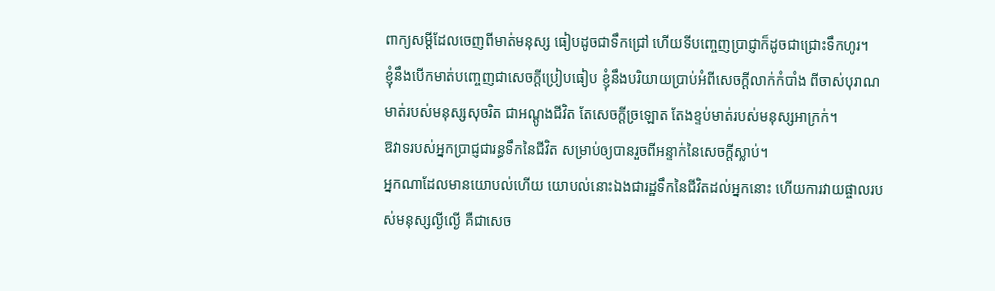ពាក្យសម្ដីដែលចេញពីមាត់មនុស្ស ធៀបដូចជាទឹកជ្រៅ ហើយទីបញ្ចេញប្រាជ្ញាក៏ដូចជាជ្រោះទឹកហូរ។
ខ្ញុំនឹងបើកមាត់បញ្ចេញជាសេចក្ដីប្រៀបធៀប ខ្ញុំនឹងបរិយាយប្រាប់អំពីសេចក្ដីលាក់កំបាំង ពីចាស់បុរាណ
មាត់របស់មនុស្សសុចរិត ជាអណ្តូងជីវិត តែសេចក្ដីច្រឡោត តែងខ្ទប់មាត់របស់មនុស្សអាក្រក់។
ឱវាទរបស់អ្នកប្រាជ្ញជារន្ធទឹកនៃជីវិត សម្រាប់ឲ្យបានរួចពីអន្ទាក់នៃសេចក្ដីស្លាប់។
អ្នកណាដែលមានយោបល់ហើយ យោបល់នោះឯងជារដ្ឋទឹកនៃជីវិតដល់អ្នកនោះ ហើយការវាយផ្ចាលរបស់មនុស្សល្ងីល្ងើ គឺជាសេច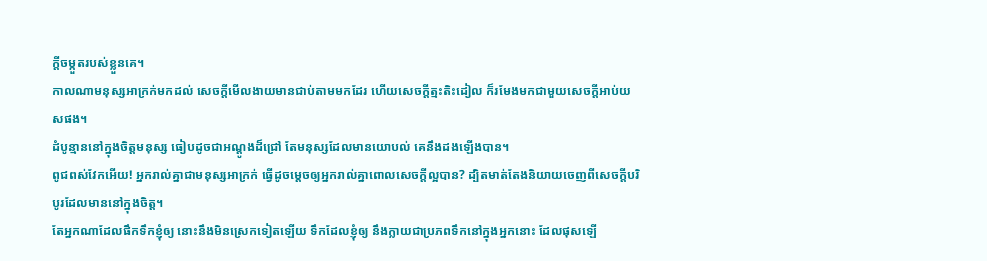ក្ដីចម្កួតរបស់ខ្លួនគេ។
កាលណាមនុស្សអាក្រក់មកដល់ សេចក្ដីមើលងាយមានជាប់តាមមកដែរ ហើយសេចក្ដីត្មះតិះដៀល ក៏រមែងមកជាមួយសេចក្ដីអាប់យសផង។
ដំបូន្មាននៅក្នុងចិត្តមនុស្ស ធៀបដូចជាអណ្តូងដ៏ជ្រៅ តែមនុស្សដែលមានយោបល់ គេនឹងដងឡើងបាន។
ពូជពស់វែកអើយ! អ្នករាល់គ្នាជាមនុស្សអាក្រក់ ធ្វើដូចម្តេចឲ្យអ្នករាល់គ្នាពោលសេចក្តីល្អបាន? ដ្បិតមាត់តែងនិយាយចេញពីសេចក្តីបរិបូរដែលមាននៅក្នុងចិត្ត។
តែអ្នកណាដែលផឹកទឹកខ្ញុំឲ្យ នោះនឹងមិនស្រេកទៀតឡើយ ទឹកដែលខ្ញុំឲ្យ នឹងក្លាយជាប្រភពទឹកនៅក្នុងអ្នកនោះ ដែលផុសឡើ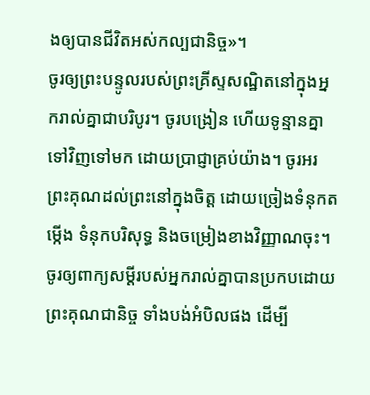ងឲ្យបានជីវិតអស់កល្បជានិច្ច»។
ចូរឲ្យព្រះបន្ទូលរបស់ព្រះគ្រីស្ទសណ្ឋិតនៅក្នុងអ្នករាល់គ្នាជាបរិបូរ។ ចូរបង្រៀន ហើយទូន្មានគ្នាទៅវិញទៅមក ដោយប្រាជ្ញាគ្រប់យ៉ាង។ ចូរអរព្រះគុណដល់ព្រះនៅក្នុងចិត្ត ដោយច្រៀងទំនុកតម្កើង ទំនុកបរិសុទ្ធ និងចម្រៀងខាងវិញ្ញាណចុះ។
ចូរឲ្យពាក្យសម្ដីរបស់អ្នករាល់គ្នាបានប្រកបដោយព្រះគុណជានិច្ច ទាំងបង់អំបិលផង ដើម្បី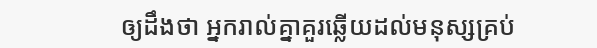ឲ្យដឹងថា អ្នករាល់គ្នាគួរឆ្លើយដល់មនុស្សគ្រប់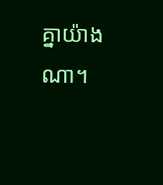គ្នាយ៉ាងណា។